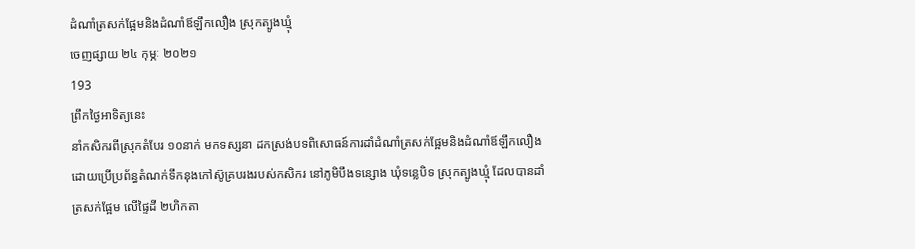ដំណាំត្រសក់ផ្អែមនិងដំណាំឪឡឹកលឿង ស្រុកត្បូងឃ្មុំ
ចេញផ្សាយ ២៤ កុម្ភៈ ២០២១
193
ព្រឹកថ្ងៃអាទិត្យនេះ
នាំកសិករពីស្រុកតំបែរ ១០នាក់ មកទស្សនា ដកស្រង់បទពិសោធន៍ការដាំដំណាំត្រសក់ផ្អែមនិងដំណាំឪឡឹកលឿង ដោយប្រើប្រព័ន្ធតំណក់ទឹកនុងកៅស៊ូគ្របរងរបស់កសិករ នៅភូមិបឹងទន្សោង ឃុំទន្លេបិទ ស្រុកត្បូងឃ្មុំ ដែលបានដាំត្រសក់ផ្អែម លើផ្ទៃដី ២ហិកតា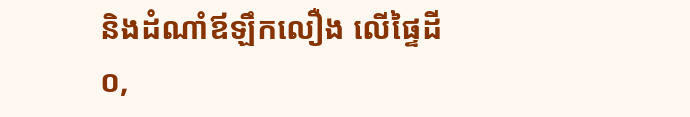និងដំណាំឪឡឹកលឿង លើផ្ទៃដី ០,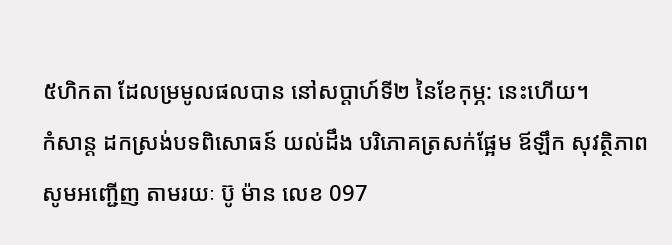៥ហិកតា ដែលម្រមូលផលបាន នៅសប្តាហ៍ទី២ នៃខែកុម្ភ: នេះហើយ។
កំសាន្ត ដកស្រង់បទពិសោធន៍ យល់ដឹង បរិភោគត្រសក់ផ្អែម ឪឡឹក សុវត្ថិភាព សូមអញ្ជើញ តាមរយៈ ប៊ូ ម៉ាន លេខ 097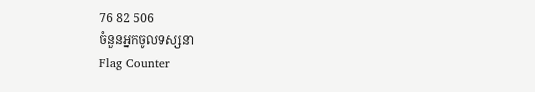76 82 506
ចំនួនអ្នកចូលទស្សនា
Flag Counter